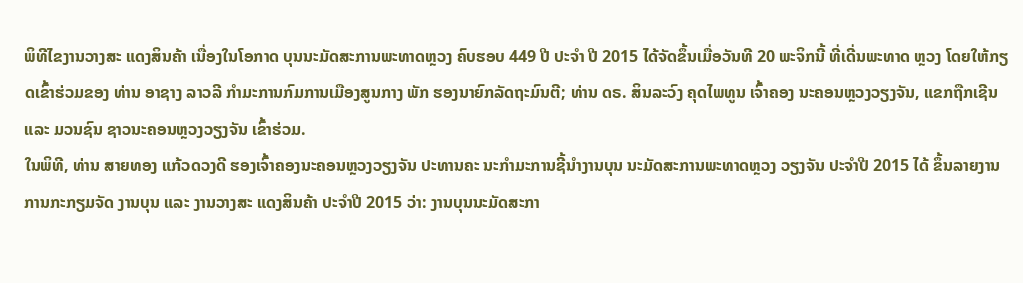ພິທີໄຂງານວາງສະ ແດງສິນຄ້າ ເນື່ອງໃນໂອກາດ ບຸນນະມັດສະການພະທາດຫຼວງ ຄົບຮອບ 449 ປີ ປະຈຳ ປີ 2015 ໄດ້ຈັດຂຶ້ນເມື່ອວັນທີ 20 ພະຈິກນີ້ ທີ່ເດີ່ນພະທາດ ຫຼວງ ໂດຍໃຫ້ກຽດເຂົ້າຮ່ວມຂອງ ທ່ານ ອາຊາງ ລາວລີ ກຳມະການກົມການເມືອງສູນກາງ ພັກ ຮອງນາຍົກລັດຖະມົນຕີ; ທ່ານ ດຣ. ສິນລະວົງ ຄຸດໄພທູນ ເຈົ້າຄອງ ນະຄອນຫຼວງວຽງຈັນ, ແຂກຖືກເຊີນ ແລະ ມວນຊົນ ຊາວນະຄອນຫຼວງວຽງຈັນ ເຂົ້າຮ່ວມ.
ໃນພິທີ, ທ່ານ ສາຍທອງ ແກ້ວດວງດີ ຮອງເຈົ້າຄອງນະຄອນຫຼວງວຽງຈັນ ປະທານຄະ ນະກຳມະການຊີ້ນຳງານບຸນ ນະມັດສະການພະທາດຫຼວງ ວຽງຈັນ ປະຈຳປີ 2015 ໄດ້ ຂຶ້ນລາຍງານການກະກຽມຈັດ ງານບຸນ ແລະ ງານວາງສະ ແດງສິນຄ້າ ປະຈຳປີ 2015 ວ່າ: ງານບຸນນະມັດສະກາ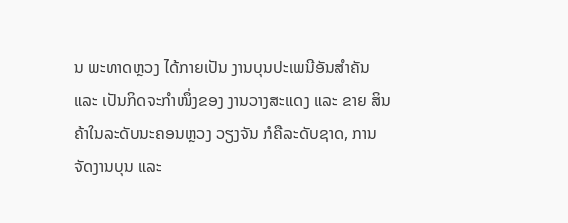ນ ພະທາດຫຼວງ ໄດ້ກາຍເປັນ ງານບຸນປະເພນີອັນສຳຄັນ ແລະ ເປັນກິດຈະກຳໜຶ່ງຂອງ ງານວາງສະແດງ ແລະ ຂາຍ ສິນຄ້າໃນລະດັບນະຄອນຫຼວງ ວຽງຈັນ ກໍຄືລະດັບຊາດ, ການຈັດງານບຸນ ແລະ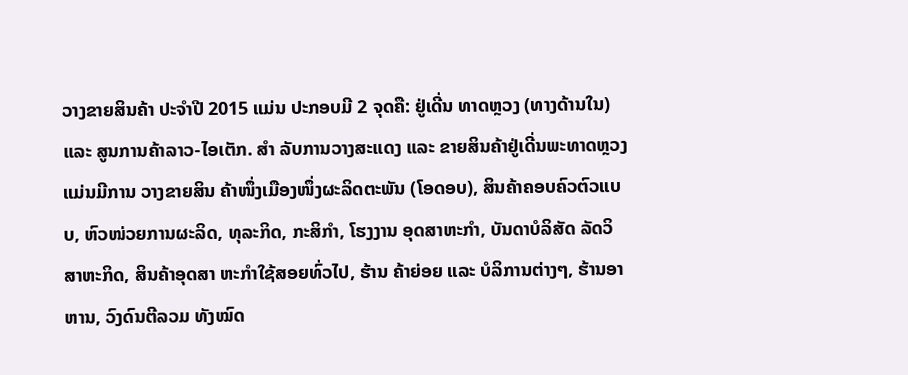ວາງຂາຍສິນຄ້າ ປະຈຳປີ 2015 ແມ່ນ ປະກອບມີ 2 ຈຸດຄື: ຢູ່ເດີ່ນ ທາດຫຼວງ (ທາງດ້ານໃນ) ແລະ ສູນການຄ້າລາວ-ໄອເຕັກ. ສຳ ລັບການວາງສະແດງ ແລະ ຂາຍສິນຄ້າຢູ່ເດີ່ນພະທາດຫຼວງ ແມ່ນມີການ ວາງຂາຍສິນ ຄ້າໜຶ່ງເມືອງໜຶ່ງຜະລິດຕະພັນ (ໂອດອບ), ສິນຄ້າຄອບຄົວຕົວແບບ, ຫົວໜ່ວຍການຜະລິດ, ທຸລະກິດ, ກະສິກຳ, ໂຮງງານ ອຸດສາຫະກຳ, ບັນດາບໍລິສັດ ລັດວິສາຫະກິດ, ສິນຄ້າອຸດສາ ຫະກຳໃຊ້ສອຍທົ່ວໄປ, ຮ້ານ ຄ້າຍ່ອຍ ແລະ ບໍລິການຕ່າງໆ, ຮ້ານອາຫານ, ວົງດົນຕີລວມ ທັງໝົດ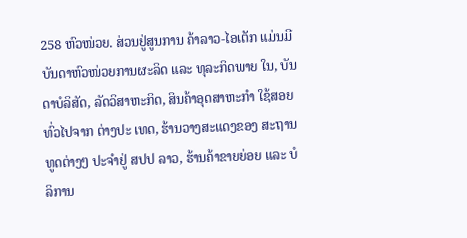258 ຫົວໜ່ວຍ. ສ່ວນຢູ່ສູນການ ຄ້າລາວ-ໄອເຕັກ ແມ່ນມີບັນດາຫົວໜ່ວຍການຜະລິດ ແລະ ທຸລະກິດພາຍ ໃນ, ບັນດາບໍລິສັດ, ລັດວິສາຫະກິດ, ສິນຄ້າອຸດສາຫະກຳ ໃຊ້ສອຍທົ່ວໄປຈາກ ຕ່າງປະ ເທດ, ຮ້ານວາງສະແດງຂອງ ສະຖານທູດຕ່າງໆ ປະຈຳຢູ່ ສປປ ລາວ, ຮ້ານຄ້າຂາຍຍ່ອຍ ແລະ ບໍລິການ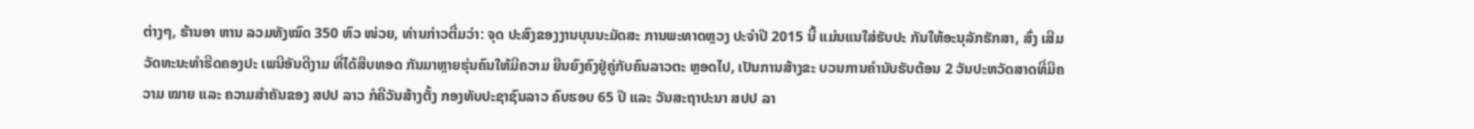ຕ່າງໆ, ຮ້ານອາ ຫານ ລວມທັງໝົດ 350 ຫົວ ໜ່ວຍ, ທ່ານກ່າວຕື່ມວ່າ: ຈຸດ ປະສົງຂອງງານບຸນນະມັດສະ ການພະທາດຫຼວງ ປະຈຳປີ 2015 ນີ້ ແມ່ນແນໃສ່ຮັບປະ ກັນໃຫ້ອະນຸລັກຮັກສາ, ສົ່ງ ເສີມວັດທະນະທຳຮີດຄອງປະ ເພນີອັນດີງາມ ທີ່ໄດ້ສືບທອດ ກັນມາຫຼາຍຮຸ່ນຄົນໃຫ້ມີຄວາມ ຍືນຍົງຄົງຢູ່ຄູ່ກັບຄົນລາວຕະ ຫຼອດໄປ, ເປັນການສ້າງຂະ ບວນການຄຳນັບຮັບຕ້ອນ 2 ວັນປະຫວັດສາດທີ່ມີຄວາມ ໝາຍ ແລະ ຄວາມສຳຄັນຂອງ ສປປ ລາວ ກໍຄືວັນສ້າງຕັ້ງ ກອງທັບປະຊາຊົນລາວ ຄົບຮອບ 65 ປີ ແລະ ວັນສະຖາປະນາ ສປປ ລາ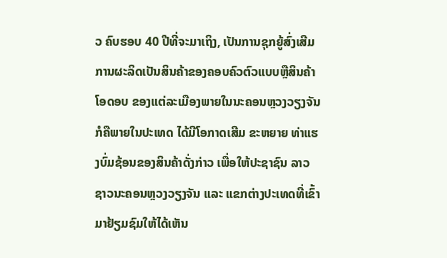ວ ຄົບຮອບ 40 ປີທີ່ຈະມາເຖິງ, ເປັນການຊຸກຍູ້ສົ່ງເສີມການຜະລິດເປັນສິນຄ້າຂອງຄອບຄົວຕົວແບບຫຼືສິນຄ້າໂອດອບ ຂອງແຕ່ລະເມືອງພາຍໃນນະຄອນຫຼວງວຽງຈັນ ກໍຄືພາຍໃນປະເທດ ໄດ້ມີໂອກາດເສີມ ຂະຫຍາຍ ທ່າແຮງບົ່ມຊ້ອນຂອງສິນຄ້າດັ່ງກ່າວ ເພື່ອໃຫ້ປະຊາຊົນ ລາວຊາວນະຄອນຫຼວງວຽງຈັນ ແລະ ແຂກຕ່າງປະເທດທີ່ເຂົ້າມາຢ້ຽມຊົມໃຫ້ໄດ້ເຫັນ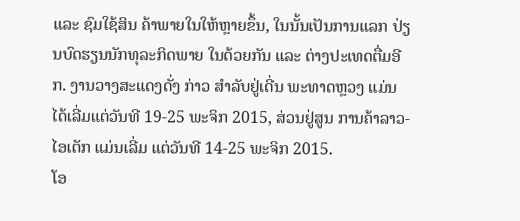ແລະ ຊົມໃຊ້ສິນ ຄ້າພາຍໃນໃຫ້ຫຼາຍຂຶ້ນ, ໃນນັ້ນເປັນການແລກ ປ່ຽນບົດຮຽນນັກທຸລະກິດພາຍ ໃນດ້ວຍກັນ ແລະ ຕ່າງປະເທດຕື່ມອີກ. ງານວາງສະແດງດັ່ງ ກ່າວ ສຳລັບຢູ່ເດີ່ນ ພະທາດຫຼວງ ແມ່ນໄດ້ເລີ່ມແຕ່ວັນທີ 19-25 ພະຈິກ 2015, ສ່ວນຢູ່ສູນ ການຄ້າລາວ-ໄອເຕັກ ແມ່ນເລີ່ມ ແຕ່ວັນທີ 14-25 ພະຈິກ 2015.
ໂອ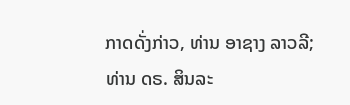ກາດດັ່ງກ່າວ, ທ່ານ ອາຊາງ ລາວລີ; ທ່ານ ດຣ. ສິນລະ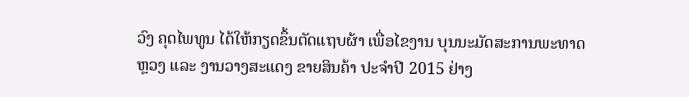ວົງ ຄຸດໄພທູນ ໄດ້ໃຫ້ກຽດຂຶ້ນຕັດແຖບຜ້າ ເພື່ອໄຂງານ ບຸນນະມັດສະການພະທາດຫຼວງ ແລະ ງານວາງສະແດງ ຂາຍສິນຄ້າ ປະຈຳປີ 2015 ຢ່າງ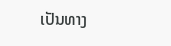ເປັນທາງ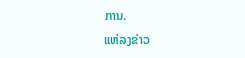ການ.
ແຫ່ລງຂ່າວ